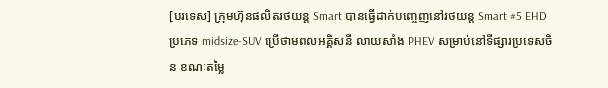[បរទេស] ក្រុមហ៊ុនផលិតរថយន្ត Smart បានធ្វើដាក់បញ្ចេញនៅរថយន្ត Smart #5 EHD ប្រភេទ midsize-SUV ប្រើថាមពលអគ្គិសនី លាយសាំង PHEV សម្រាប់នៅទីផ្សារប្រទេសចិន ខណៈតម្លៃ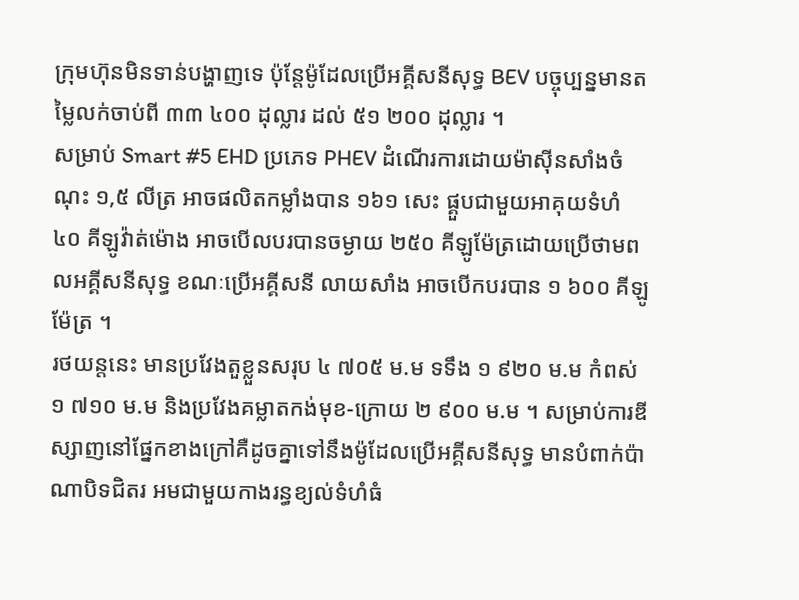ក្រុមហ៊ុនមិនទាន់បង្ហាញទេ ប៉ុន្តែម៉ូដែលប្រើអគ្គីសនីសុទ្ធ BEV បច្ចុប្បន្នមានតម្លៃលក់ចាប់ពី ៣៣ ៤០០ ដុល្លារ ដល់ ៥១ ២០០ ដុល្លារ ។
សម្រាប់ Smart #5 EHD ប្រភេទ PHEV ដំណើរការដោយម៉ាស៊ីនសាំងចំណុះ ១,៥ លីត្រ អាចផលិតកម្លាំងបាន ១៦១ សេះ ផ្គួបជាមួយអាគុយទំហំ ៤០ គីឡូវ៉ាត់ម៉ោង អាចបើលបរបានចម្ងាយ ២៥០ គីឡូម៉ែត្រដោយប្រើថាមពលអគ្គីសនីសុទ្ធ ខណៈប្រើអគ្គីសនី លាយសាំង អាចបើកបរបាន ១ ៦០០ គីឡូម៉ែត្រ ។
រថយន្តនេះ មានប្រវែងតួខ្លួនសរុប ៤ ៧០៥ ម.ម ទទឹង ១ ៩២០ ម.ម កំពស់ ១ ៧១០ ម.ម និងប្រវែងគម្លាតកង់មុខ-ក្រោយ ២ ៩០០ ម.ម ។ សម្រាប់ការឌីស្សាញនៅផ្នែកខាងក្រៅគឺដូចគ្នាទៅនឹងម៉ូដែលប្រើអគ្គីសនីសុទ្ធ មានបំពាក់ប៉ាណាបិទជិតរ អមជាមួយកាងរន្ធខ្យល់ទំហំធំ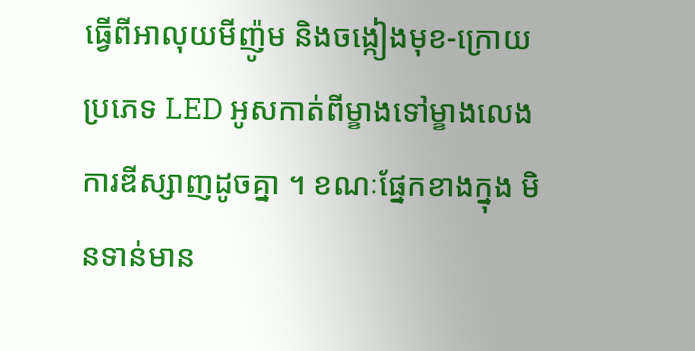ធ្វើពីអាលុយមីញ៉ូម និងចង្កៀងមុខ-ក្រោយប្រភេទ LED អូសកាត់ពីម្ខាងទៅម្ខាងលេងការឌីស្សាញដូចគ្នា ។ ខណៈផ្នែកខាងក្នុង មិនទាន់មាន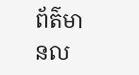ព័ត៌មានល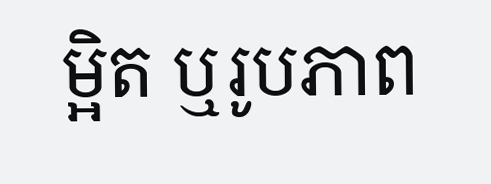ម្អិត ឬរូបភាព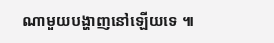ណាមួយបង្ហាញនៅឡើយទេ ៕